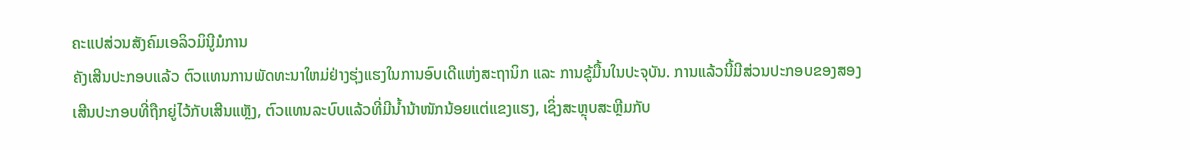ຄະແປສ່ວນສັງຄົມເອລິວມິນີູມໍການ
ຄັງເສີນປະກອບແລ້ວ ຕົວແທນການພັດທະນາໃຫມ່ຢ່າງຮຸ່ງແຮງໃນການອົບເດີແຫ່ງສະຖານິກ ແລະ ການຂູ້ມື້ນໃນປະຈຸບັນ. ການແລ້ວນີ້ມີສ່ວນປະກອບຂອງສອງເສີນປະກອບທີ່ຖືກຍູ່ໄວ້ກັບເສີນແຫຼັງ, ຕົວແທນລະບົບແລ້ວທີ່ມີນ້ຳນ້າໜັກນ້ອຍແຕ່ແຂງແຮງ, ເຊິ່ງສະຫຼຸບສະຫຼີມກັບ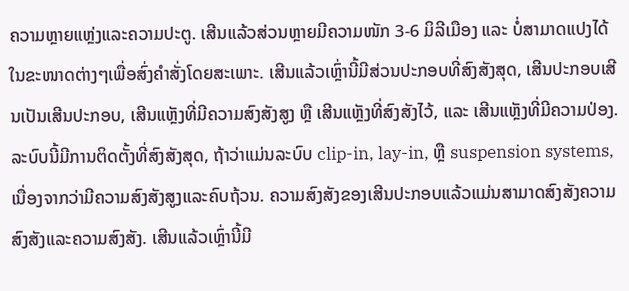ຄວາມຫຼາຍແຫຼ່ງແລະຄວາມປະຕູ. ເສີນແລ້ວສ່ວນຫຼາຍມີຄວາມໜັກ 3-6 ມິລີເມືອງ ແລະ ບໍ່ສາມາດແປງໄດ້ໃນຂະໜາດຕ່າງໆເພື່ອສົ່ງຄຳສັ່ງໂດຍສະເພາະ. ເສີນແລ້ວເຫຼົ່ານີ້ມີສ່ວນປະກອບທີ່ສົງສັງສຸດ, ເສີນປະກອບເສີນເປັນເສີນປະກອບ, ເສີນແຫຼັງທີ່ມີຄວາມສົງສັງສູງ ຫຼື ເສີນແຫຼັງທີ່ສົງສັງໄວ້, ແລະ ເສີນແຫຼັງທີ່ມີຄວາມປ່ອງ. ລະບົບນີ້ມີການຕິດຕັ້ງທີ່ສົງສັງສຸດ, ຖ້າວ່າແມ່ນລະບົບ clip-in, lay-in, ຫຼື suspension systems, ເນື່ອງຈາກວ່າມີຄວາມສົງສັງສູງແລະຄົບຖ້ວນ. ຄວາມສົງສັງຂອງເສີນປະກອບແລ້ວແມ່ນສາມາດສົງສັງຄວາມສົງສັງແລະຄວາມສົງສັງ. ເສີນແລ້ວເຫຼົ່ານີ້ມີ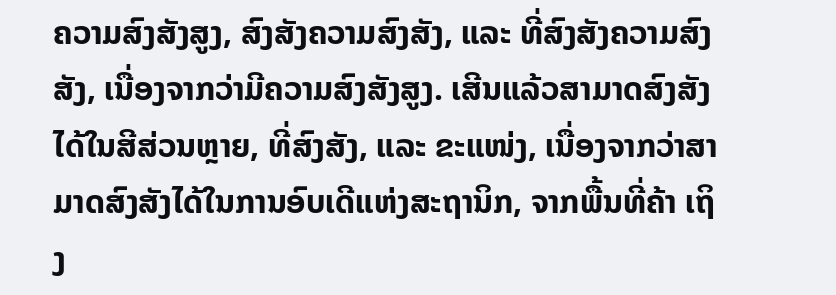ຄວາມສົງສັງສູງ, ສົງສັງຄວາມສົງສັງ, ແລະ ທີ່ສົງສັງຄວາມສົງສັງ, ເນື່ອງຈາກວ່າມີຄວາມສົງສັງສູງ. ເສີນແລ້ວສາມາດສົງສັງໄດ້ໃນສີສ່ວນຫຼາຍ, ທີ່ສົງສັງ, ແລະ ຂະແໜ່ງ, ເນື່ອງຈາກວ່າສາມາດສົງສັງໄດ້ໃນການອົບເດີແຫ່ງສະຖານິກ, ຈາກພື້ນທີ່ຄ້າ ເຖິງ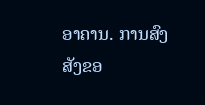ອາຄານ. ການສົງສັງຂອ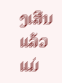ງເສີນແລ້ວແມ່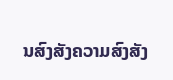ນສົງສັງຄວາມສົງສັງ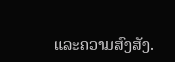ແລະຄວາມສົງສັງ.